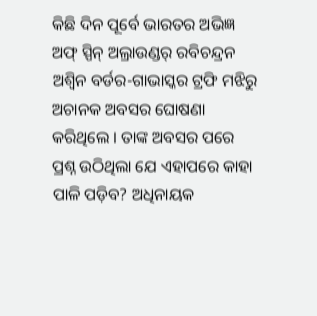କିଛି ଦିନ ପୂର୍ବେ ଭାରତର ଅଭିଜ୍ଞ ଅଫ୍ ସ୍ପିନ୍ ଅଲ୍ରାଉଣ୍ଡର୍ ରବିଚନ୍ଦ୍ରନ ଅଶ୍ୱିନ ବର୍ଡର-ଗାଭାସ୍କର ଟ୍ରଫି ମଝିରୁ ଅଚାନକ ଅବସର ଘୋଷଣା କରିଥିଲେ । ତାଙ୍କ ଅବସର ପରେ ପ୍ରଶ୍ନ ଉଠିଥିଲା ଯେ ଏହାପରେ କାହା ପାଳି ପଡ଼ିବ? ଅଧିନାୟକ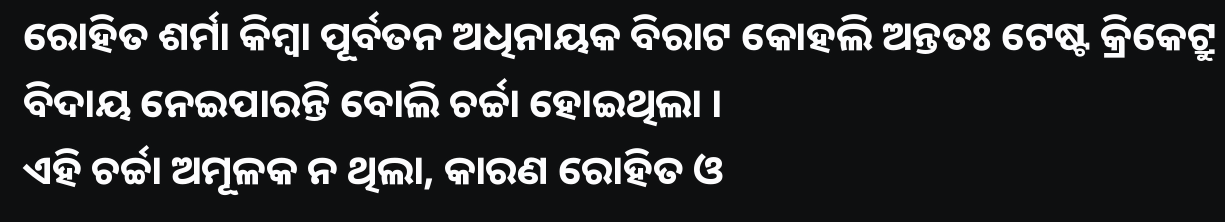ରୋହିତ ଶର୍ମା କିମ୍ବା ପୂର୍ବତନ ଅଧିନାୟକ ବିରାଟ କୋହଲି ଅନ୍ତତଃ ଟେଷ୍ଟ କ୍ରିକେଟ୍ରୁ ବିଦାୟ ନେଇପାରନ୍ତି ବୋଲି ଚର୍ଚ୍ଚା ହୋଇଥିଲା ।
ଏହି ଚର୍ଚ୍ଚା ଅମୂଳକ ନ ଥିଲା, କାରଣ ରୋହିତ ଓ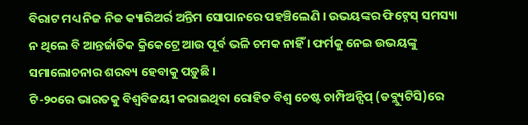ବିରାଟ ମଧ୍ୟ ନିଜ ନିଜ କ୍ୟାରିଅର୍ର ଅନ୍ତିମ ସୋପାନରେ ପହଞ୍ଚିଲେଣି । ଉଭୟଙ୍କର ଫିଟ୍ନେସ୍ ସମସ୍ୟା ନ ଥିଲେ ବି ଆନ୍ତର୍ଜାତିକ କ୍ରିକେଟ୍ରେ ଆଉ ପୂର୍ବ ଭଳି ଚମକ ନାହିଁ । ଫର୍ମକୁ ନେଇ ଉଭୟଙ୍କୁ ସମାଲୋଚନାର ଶରବ୍ୟ ହେବାକୁ ପଡ଼ୁଛି ।
ଟି-୨୦ରେ ଭାରତକୁ ବିଶ୍ୱବିଜୟୀ କରାଇଥିବା ରୋହିତ ବିଶ୍ୱ ଚେଷ୍ଟ ଚାମ୍ପିଅନ୍ସିପ୍ (ଡବ୍ଲ୍ୟୁଟିସି)ରେ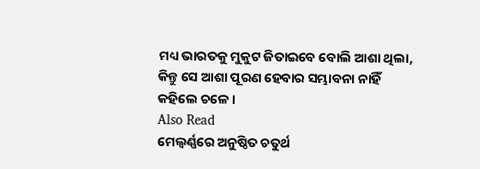ମଧ୍ୟ ଭାରତକୁ ମୁକୁଟ ଜିତାଇବେ ବୋଲି ଆଶା ଥିଲା, କିନ୍ତୁ ସେ ଆଶା ପୂରଣ ହେବାର ସମ୍ଭାବନା ନାହିଁ କହିଲେ ଚଳେ ।
Also Read
ମେଲ୍ବର୍ଣ୍ଣରେ ଅନୁଷ୍ଠିତ ଚତୁର୍ଥ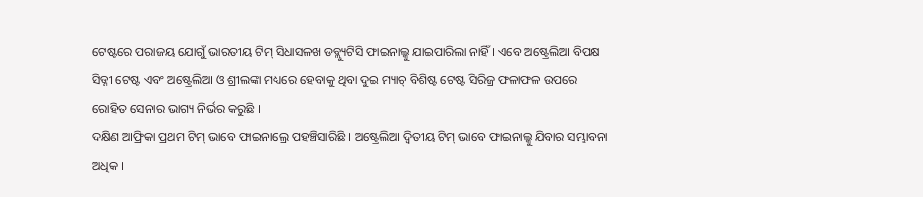ଟେଷ୍ଟରେ ପରାଜୟ ଯୋଗୁଁ ଭାରତୀୟ ଟିମ୍ ସିଧାସଳଖ ଡବ୍ଲ୍ୟୁଟିସି ଫାଇନାଲ୍କୁ ଯାଇପାରିଲା ନାହିଁ । ଏବେ ଅଷ୍ଟ୍ରେଲିଆ ବିପକ୍ଷ ସିଡ୍ନୀ ଟେଷ୍ଟ ଏବଂ ଅଷ୍ଟ୍ରେଲିଆ ଓ ଶ୍ରୀଲଙ୍କା ମଧ୍ୟରେ ହେବାକୁ ଥିବା ଦୁଇ ମ୍ୟାଚ୍ ବିଶିଷ୍ଟ ଟେଷ୍ଟ ସିରିଜ୍ର ଫଳାଫଳ ଉପରେ ରୋହିତ ସେନାର ଭାଗ୍ୟ ନିର୍ଭର କରୁଛି ।
ଦକ୍ଷିଣ ଆଫ୍ରିକା ପ୍ରଥମ ଟିମ୍ ଭାବେ ଫାଇନାଲ୍ରେ ପହଞ୍ଚିସାରିଛି । ଅଷ୍ଟ୍ରେଲିଆ ଦ୍ୱିତୀୟ ଟିମ୍ ଭାବେ ଫାଇନାଲ୍କୁ ଯିବାର ସମ୍ଭାବନା ଅଧିକ ।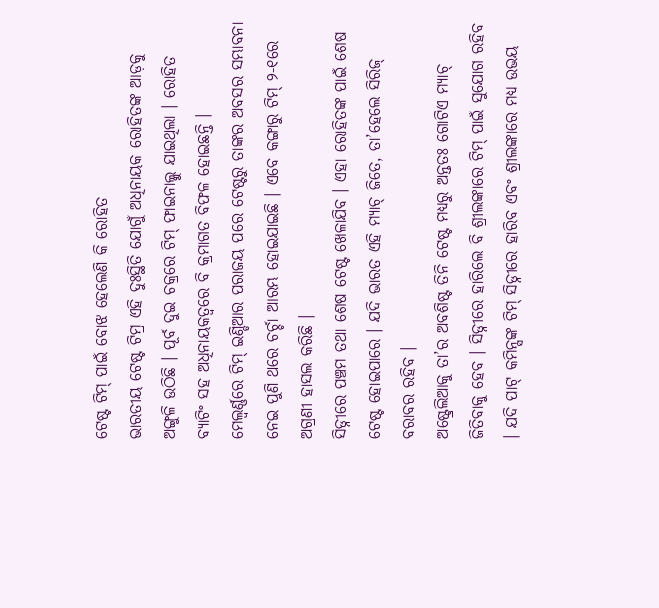ଟେଷ୍ଟ ଟିମ୍ ପାଇଁ ବୋଝ ହେଲେଣି କି ରୋହିତ
ଭାରତୀୟ ଟେଷ୍ଟ ଟିମ୍ର ଏହି ଦୁଃସ୍ଥିତି ଯୋଗୁଁ ଅଧିନାୟକ ରୋହିତଙ୍କ ଆଡ଼କୁ ଅଙ୍ଗୁଳି ଉଠିଛି । ପୂର୍ବ ଦୁଇ ଚକ୍ରରେ ଟିମ୍ ଫାଇନାଲ୍କୁ ଯାଇଥିଲା । ରୋହିତ ବ୍ୟାଟିଂ ସହ ଅଧିନାୟକତ୍ୱରେ ବି କ୍ରମାଗତ ବିଫଳ ହୋଇଛନ୍ତି ।
ମେଲ୍ବର୍ଣ୍ଣରେ ଟିମ୍ ଇଣ୍ଡିଆର ପରାଜୟ ପରେ ଟେଷ୍ଟରୁ ତାଙ୍କର ଅବସର ସମ୍ଭାବନା ନେଇ ପୁଣି ଥରେ ଚର୍ଚ୍ଚା ଆରମ୍ଭ ହୋଇଯାଇଛି । ଏବେ କଙ୍ଗାରୁ ଟିମ୍ ୨-୧ରେ ଅଗ୍ରଣୀ ହାସଲ କରିଛି ।
ସିଡ୍ନୀରେ ପଞ୍ଚମ ତଥା ଶେଷ ଟେଷ୍ଟ ଖେଳାଯିବ । ଏହା ରୋହିତଙ୍କ ପାଇଁ ଶେଷ ଟେଷ୍ଟ ହୋଇପାରେ । ଯଦି ଭାରତ ଏହି ମ୍ୟାଚ୍ ଜିତେ, ତା’ହେଲେ ସିରିଜ୍ ବରାବର ରହିବ ।
ଅଷ୍ଟ୍ରେଲିଆକୁ ତା’ର ଅବଶିଷ୍ଟ ତିନି ଟେଷ୍ଟ ମଧ୍ୟରୁ ଅନ୍ତତଃ ଗୋଟିଏ ମ୍ୟାଚ୍ ଜିତିବାକୁ ହେବ । ସିଡ୍ନୀରେ ହାରିଲେ ବି ଶ୍ରୀଲଙ୍କାରେ ଟିମ୍ ପାଇଁ ସୁଯୋଗ ରହିବ । ଯଦି ପାଟ୍ କମିନ୍ସଙ୍କ ଟିମ୍ ସିଡ୍ନୀରେ ହାରିବ ଏବଂ ଶ୍ରୀଲଙ୍କାରେ ମଧ୍ୟ ଉଭୟ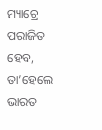ମ୍ୟାଚ୍ରେ ପରାଜିତ ହେବ, ତା’ହେଲେ ଭାରତ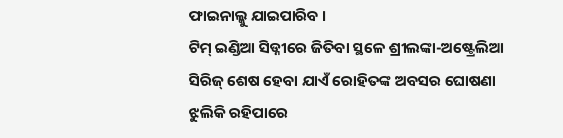ଫାଇନାଲ୍କୁ ଯାଇପାରିବ ।
ଟିମ୍ ଇଣ୍ଡିଆ ସିଡ୍ନୀରେ ଜିତିବା ସ୍ଥଳେ ଶ୍ରୀଲଙ୍କା-ଅଷ୍ଟ୍ରେଲିଆ ସିରିଜ୍ ଶେଷ ହେବା ଯାଏଁ ରୋହିତଙ୍କ ଅବସର ଘୋଷଣା ଝୁଲିକି ରହିପାରେ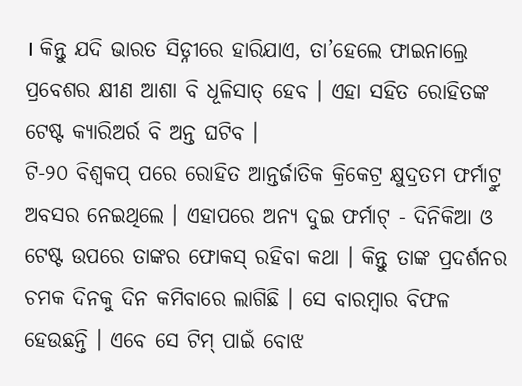। କିନ୍ତୁ ଯଦି ଭାରତ ସିଡ୍ନୀରେ ହାରିଯାଏ, ତା’ହେଲେ ଫାଇନାଲ୍ରେ ପ୍ରବେଶର କ୍ଷୀଣ ଆଶା ବି ଧୂଳିସାତ୍ ହେବ । ଏହା ସହିତ ରୋହିତଙ୍କ ଟେଷ୍ଟ କ୍ୟାରିଅର୍ର ବି ଅନ୍ତ ଘଟିବ ।
ଟି-୨୦ ବିଶ୍ୱକପ୍ ପରେ ରୋହିତ ଆନ୍ତର୍ଜାତିକ କ୍ରିକେଟ୍ର କ୍ଷୁଦ୍ରତମ ଫର୍ମାଟ୍ରୁ ଅବସର ନେଇଥିଲେ । ଏହାପରେ ଅନ୍ୟ ଦୁଇ ଫର୍ମାଟ୍ - ଦିନିକିଆ ଓ ଟେଷ୍ଟ ଉପରେ ତାଙ୍କର ଫୋକସ୍ ରହିବା କଥା । କିନ୍ତୁ ତାଙ୍କ ପ୍ରଦର୍ଶନର ଚମକ ଦିନକୁ ଦିନ କମିବାରେ ଲାଗିଛି । ସେ ବାରମ୍ବାର ବିଫଳ ହେଉଛନ୍ତି । ଏବେ ସେ ଟିମ୍ ପାଇଁ ବୋଝ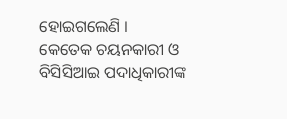ହୋଇଗଲେଣି ।
କେତେକ ଚୟନକାରୀ ଓ ବିସିସିଆଇ ପଦାଧିକାରୀଙ୍କ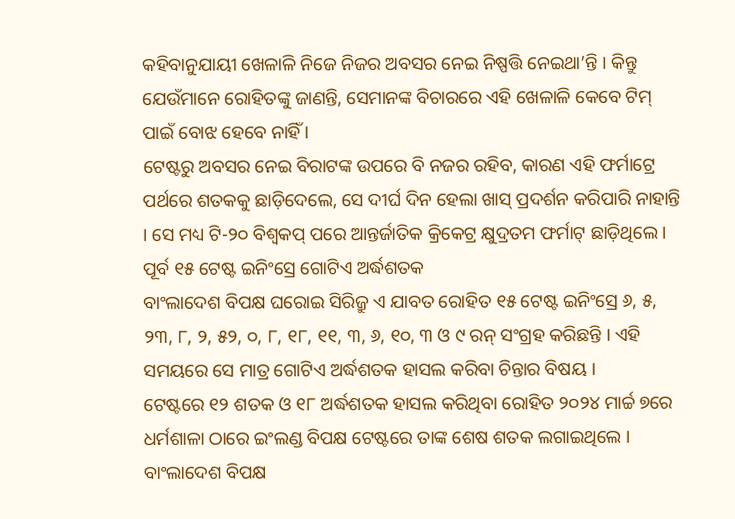କହିବାନୁଯାୟୀ ଖେଳାଳି ନିଜେ ନିଜର ଅବସର ନେଇ ନିଷ୍ପତ୍ତି ନେଇଥା’ନ୍ତି । କିନ୍ତୁ ଯେଉଁମାନେ ରୋହିତଙ୍କୁ ଜାଣନ୍ତି, ସେମାନଙ୍କ ବିଚାରରେ ଏହି ଖେଳାଳି କେବେ ଟିମ୍ ପାଇଁ ବୋଝ ହେବେ ନାହିଁ ।
ଟେଷ୍ଟରୁ ଅବସର ନେଇ ବିରାଟଙ୍କ ଉପରେ ବି ନଜର ରହିବ, କାରଣ ଏହି ଫର୍ମାଟ୍ରେ ପର୍ଥରେ ଶତକକୁ ଛାଡ଼ିଦେଲେ, ସେ ଦୀର୍ଘ ଦିନ ହେଲା ଖାସ୍ ପ୍ରଦର୍ଶନ କରିପାରି ନାହାନ୍ତି । ସେ ମଧ୍ୟ ଟି-୨୦ ବିଶ୍ୱକପ୍ ପରେ ଆନ୍ତର୍ଜାତିକ କ୍ରିକେଟ୍ର କ୍ଷୁଦ୍ରତମ ଫର୍ମାଟ୍ ଛାଡ଼ିଥିଲେ ।
ପୂର୍ବ ୧୫ ଟେଷ୍ଟ ଇନିଂସ୍ରେ ଗୋଟିଏ ଅର୍ଦ୍ଧଶତକ
ବାଂଲାଦେଶ ବିପକ୍ଷ ଘରୋଇ ସିରିଜ୍ରୁ ଏ ଯାବତ ରୋହିତ ୧୫ ଟେଷ୍ଟ ଇନିଂସ୍ରେ ୬, ୫, ୨୩, ୮, ୨, ୫୨, ୦, ୮, ୧୮, ୧୧, ୩, ୬, ୧୦, ୩ ଓ ୯ ରନ୍ ସଂଗ୍ରହ କରିଛନ୍ତି । ଏହି ସମୟରେ ସେ ମାତ୍ର ଗୋଟିଏ ଅର୍ଦ୍ଧଶତକ ହାସଲ କରିବା ଚିନ୍ତାର ବିଷୟ ।
ଟେଷ୍ଟରେ ୧୨ ଶତକ ଓ ୧୮ ଅର୍ଦ୍ଧଶତକ ହାସଲ କରିଥିବା ରୋହିତ ୨୦୨୪ ମାର୍ଚ୍ଚ ୭ରେ ଧର୍ମଶାଳା ଠାରେ ଇଂଲଣ୍ଡ ବିପକ୍ଷ ଟେଷ୍ଟରେ ତାଙ୍କ ଶେଷ ଶତକ ଲଗାଇଥିଲେ ।
ବାଂଲାଦେଶ ବିପକ୍ଷ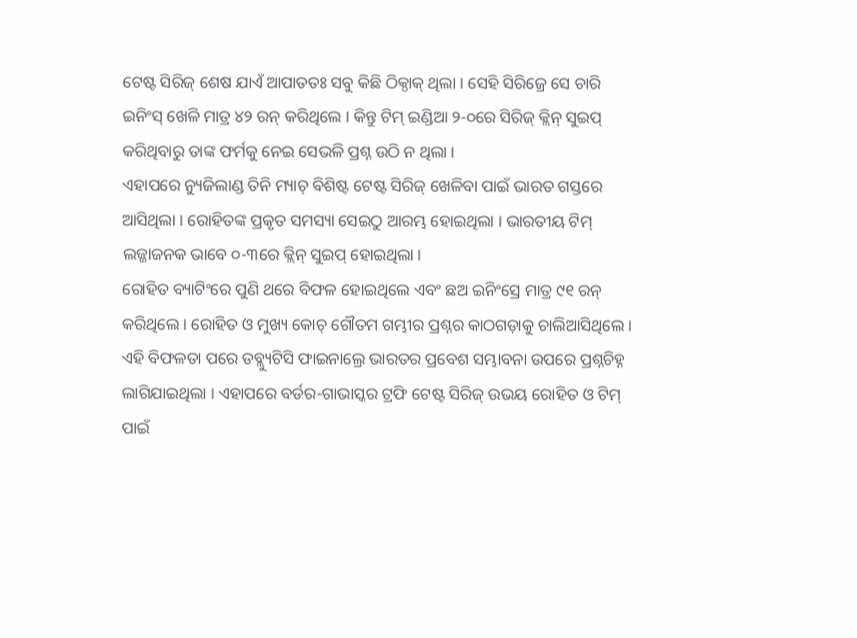ଟେଷ୍ଟ ସିରିଜ୍ ଶେଷ ଯାଏଁ ଆପାତତଃ ସବୁ କିଛି ଠିକ୍ଠାକ୍ ଥିଲା । ସେହି ସିରିଜ୍ରେ ସେ ଚାରି ଇନିଂସ୍ ଖେଳି ମାତ୍ର ୪୨ ରନ୍ କରିଥିଲେ । କିନ୍ତୁ ଟିମ୍ ଇଣ୍ଡିଆ ୨-୦ରେ ସିରିଜ୍ କ୍ଲିନ୍ ସୁଇପ୍ କରିଥିବାରୁ ତାଙ୍କ ଫର୍ମକୁ ନେଇ ସେଭଳି ପ୍ରଶ୍ନ ଉଠି ନ ଥିଲା ।
ଏହାପରେ ନ୍ୟୁଜିଲାଣ୍ଡ ତିନି ମ୍ୟାଚ୍ ବିଶିଷ୍ଟ ଟେଷ୍ଟ ସିରିଜ୍ ଖେଳିବା ପାଇଁ ଭାରତ ଗସ୍ତରେ ଆସିଥିଲା । ରୋହିତଙ୍କ ପ୍ରକୃତ ସମସ୍ୟା ସେଇଠୁ ଆରମ୍ଭ ହୋଇଥିଲା । ଭାରତୀୟ ଟିମ୍ ଲଜ୍ଜାଜନକ ଭାବେ ୦-୩ରେ କ୍ଲିନ୍ ସୁଇପ୍ ହୋଇଥିଲା ।
ରୋହିତ ବ୍ୟାଟିଂରେ ପୁଣି ଥରେ ବିଫଳ ହୋଇଥିଲେ ଏବଂ ଛଅ ଇନିଂସ୍ରେ ମାତ୍ର ୯୧ ରନ୍ କରିଥିଲେ । ରୋହିତ ଓ ମୁଖ୍ୟ କୋଚ୍ ଗୌତମ ଗମ୍ଭୀର ପ୍ରଶ୍ନର କାଠଗଡ଼ାକୁ ଚାଲିଆସିଥିଲେ ।
ଏହି ବିଫଳତା ପରେ ଡବ୍ଲ୍ୟୁଟିସି ଫାଇନାଲ୍ରେ ଭାରତର ପ୍ରବେଶ ସମ୍ଭାବନା ଉପରେ ପ୍ରଶ୍ନଚିହ୍ନ ଲାଗିଯାଇଥିଲା । ଏହାପରେ ବର୍ଡର-ଗାଭାସ୍କର ଟ୍ରଫି ଟେଷ୍ଟ ସିରିଜ୍ ଉଭୟ ରୋହିତ ଓ ଟିମ୍ ପାଇଁ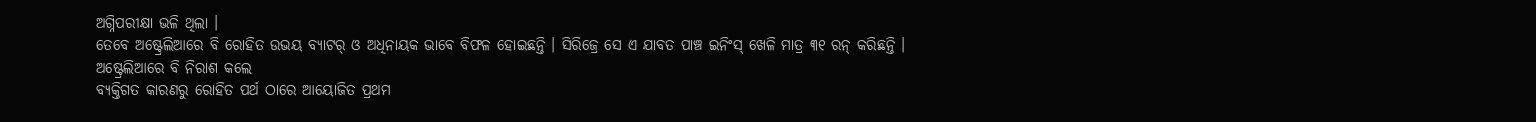ଅଗ୍ନିପରୀକ୍ଷା ଭଳି ଥିଲା ।
ତେବେ ଅଷ୍ଟ୍ରେଲିଆରେ ବି ରୋହିତ ଉଭୟ ବ୍ୟାଟର୍ ଓ ଅଧିନାୟକ ଭାବେ ବିଫଳ ହୋଇଛନ୍ତି । ସିରିଜ୍ରେ ସେ ଏ ଯାବତ ପାଞ୍ଚ ଇନିଂସ୍ ଖେଳି ମାତ୍ର ୩୧ ରନ୍ କରିଛନ୍ତି ।
ଅଷ୍ଟ୍ରେଲିଆରେ ବି ନିରାଶ କଲେ
ବ୍ୟକ୍ତିଗତ କାରଣରୁ ରୋହିତ ପର୍ଥ ଠାରେ ଆୟୋଜିତ ପ୍ରଥମ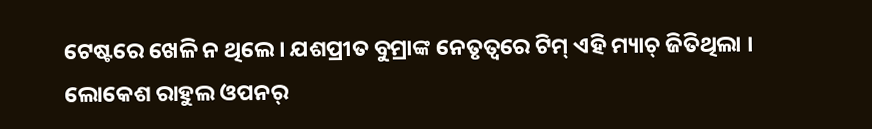ଟେଷ୍ଟରେ ଖେଳି ନ ଥିଲେ । ଯଶପ୍ରୀତ ବୁମ୍ରାଙ୍କ ନେତୃତ୍ୱରେ ଟିମ୍ ଏହି ମ୍ୟାଚ୍ ଜିତିଥିଲା ।
ଲୋକେଶ ରାହୁଲ ଓପନର୍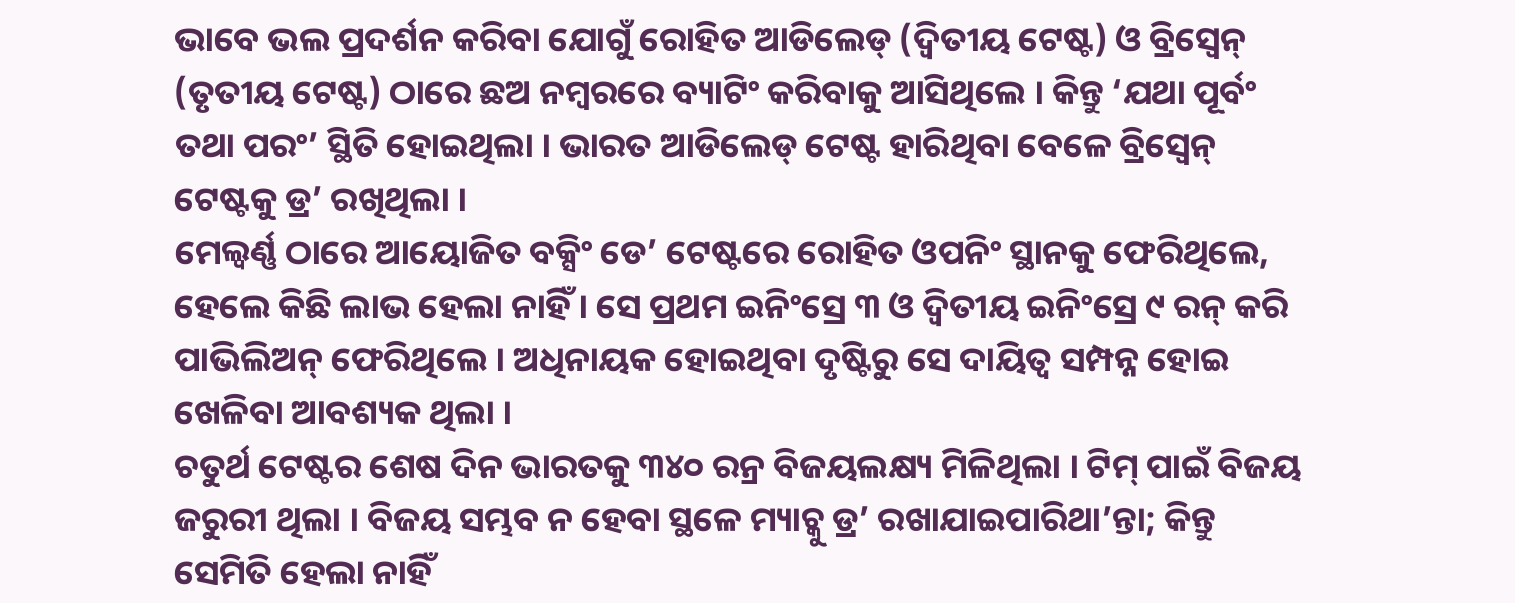ଭାବେ ଭଲ ପ୍ରଦର୍ଶନ କରିବା ଯୋଗୁଁ ରୋହିତ ଆଡିଲେଡ୍ (ଦ୍ୱିତୀୟ ଟେଷ୍ଟ) ଓ ବ୍ରିସ୍ବେନ୍ (ତୃତୀୟ ଟେଷ୍ଟ) ଠାରେ ଛଅ ନମ୍ବରରେ ବ୍ୟାଟିଂ କରିବାକୁ ଆସିଥିଲେ । କିନ୍ତୁ ‘ଯଥା ପୂର୍ବଂ ତଥା ପରଂ’ ସ୍ଥିତି ହୋଇଥିଲା । ଭାରତ ଆଡିଲେଡ୍ ଟେଷ୍ଟ ହାରିଥିବା ବେଳେ ବ୍ରିସ୍ବେନ୍ ଟେଷ୍ଟକୁ ଡ୍ର’ ରଖିଥିଲା ।
ମେଲ୍ବର୍ଣ୍ଣ ଠାରେ ଆୟୋଜିତ ବକ୍ସିଂ ଡେ’ ଟେଷ୍ଟରେ ରୋହିତ ଓପନିଂ ସ୍ଥାନକୁ ଫେରିଥିଲେ, ହେଲେ କିଛି ଲାଭ ହେଲା ନାହିଁ । ସେ ପ୍ରଥମ ଇନିଂସ୍ରେ ୩ ଓ ଦ୍ୱିତୀୟ ଇନିଂସ୍ରେ ୯ ରନ୍ କରି ପାଭିଲିଅନ୍ ଫେରିଥିଲେ । ଅଧିନାୟକ ହୋଇଥିବା ଦୃଷ୍ଟିରୁ ସେ ଦାୟିତ୍ୱ ସମ୍ପନ୍ନ ହୋଇ ଖେଳିବା ଆବଶ୍ୟକ ଥିଲା ।
ଚତୁର୍ଥ ଟେଷ୍ଟର ଶେଷ ଦିନ ଭାରତକୁ ୩୪୦ ରନ୍ର ବିଜୟଲକ୍ଷ୍ୟ ମିଳିଥିଲା । ଟିମ୍ ପାଇଁ ବିଜୟ ଜରୁରୀ ଥିଲା । ବିଜୟ ସମ୍ଭବ ନ ହେବା ସ୍ଥଳେ ମ୍ୟାଚ୍କୁ ଡ୍ର’ ରଖାଯାଇପାରିଥା’ନ୍ତା; କିନ୍ତୁ ସେମିତି ହେଲା ନାହିଁ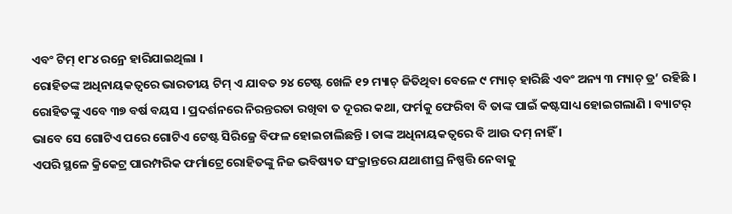ଏବଂ ଟିମ୍ ୧୮୪ ରନ୍ରେ ହାରିଯାଇଥିଲା ।
ରୋହିତଙ୍କ ଅଧିନାୟକତ୍ୱରେ ଭାରତୀୟ ଟିମ୍ ଏ ଯାବତ ୨୪ ଟେଷ୍ଟ ଖେଳି ୧୨ ମ୍ୟାଚ୍ ଜିତିଥିବା ବେଳେ ୯ ମ୍ୟାଚ୍ ହାରିଛି ଏବଂ ଅନ୍ୟ ୩ ମ୍ୟାଚ୍ ଡ୍ର’ ରହିଛି ।
ରୋହିତଙ୍କୁ ଏବେ ୩୭ ବର୍ଷ ବୟସ । ପ୍ରଦର୍ଶନରେ ନିରନ୍ତରତା ରଖିବା ତ ଦୂରର କଥା, ଫର୍ମକୁ ଫେରିବା ବି ତାଙ୍କ ପାଇଁ କଷ୍ଟସାଧ୍ୟ ହୋଇଗଲାଣି । ବ୍ୟାଟର୍ ଭାବେ ସେ ଗୋଟିଏ ପରେ ଗୋଟିଏ ଟେଷ୍ଟ ସିରିଜ୍ରେ ବିଫଳ ହୋଇଚାଲିଛନ୍ତି । ତାଙ୍କ ଅଧିନାୟକତ୍ୱରେ ବି ଆଉ ଦମ୍ ନାହିଁ ।
ଏପରି ସ୍ଥଳେ କ୍ରିକେଟ୍ର ପାରମ୍ପରିକ ଫର୍ମାଟ୍ରେ ରୋହିତଙ୍କୁ ନିଜ ଭବିଷ୍ୟତ ସଂକ୍ରାନ୍ତରେ ଯଥାଶୀଘ୍ର ନିଷ୍ପତ୍ତି ନେବାକୁ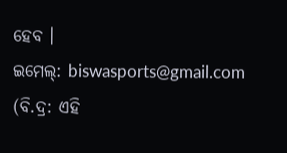ହେବ ।
ଇମେଲ୍: biswasports@gmail.com
(ବି.ଦ୍ର: ଏହି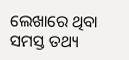ଲେଖାରେ ଥିବା ସମସ୍ତ ତଥ୍ୟ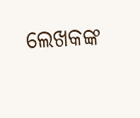ଲେଖକଙ୍କ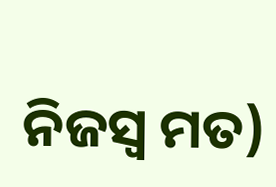ନିଜସ୍ୱ ମତ)